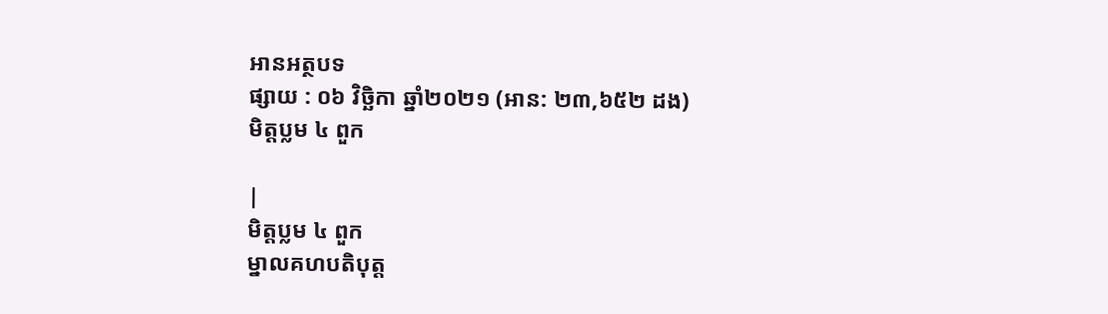អានអត្ថបទ
ផ្សាយ : ០៦ វិច្ឆិកា ឆ្នាំ២០២១ (អាន: ២៣,៦៥២ ដង)
មិត្តប្លម ៤ ពួក

|
មិត្តប្លម ៤ ពួក
ម្នាលគហបតិបុត្ត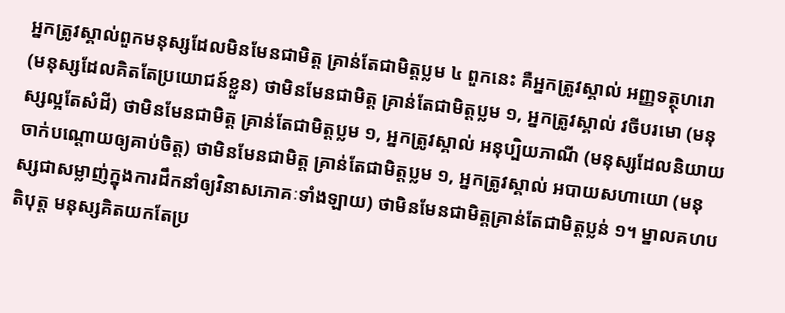អ្នកត្រូវស្គាល់ពួកមនុស្សដែលមិនមែនជាមិត្ត គ្រាន់តែជាមិត្តប្លម ៤ ពួកនេះ គឺអ្នកត្រូវស្គាល់ អញ្ញទត្ថុហរោ (មនុស្សដែលគិតតែប្រយោជន៍ខ្លួន) ថាមិនមែនជាមិត្ត គ្រាន់តែជាមិត្តប្លម ១, អ្នកត្រូវស្គាល់ វចីបរមោ (មនុស្សល្អតែសំដី) ថាមិនមែនជាមិត្ត គ្រាន់តែជាមិត្តប្លម ១, អ្នកត្រូវស្គាល់ អនុប្បិយភាណី (មនុស្សដែលនិយាយចាក់បណ្ដោយឲ្យគាប់ចិត្ត) ថាមិនមែនជាមិត្ត គ្រាន់តែជាមិត្តប្លម ១, អ្នកត្រូវស្គាល់ អបាយសហាយោ (មនុស្សជាសម្លាញ់ក្នុងការដឹកនាំឲ្យវិនាសភោគៈទាំងឡាយ) ថាមិនមែនជាមិត្តគ្រាន់តែជាមិត្តប្លន់ ១។ ម្នាលគហបតិបុត្ត មនុស្សគិតយកតែប្រ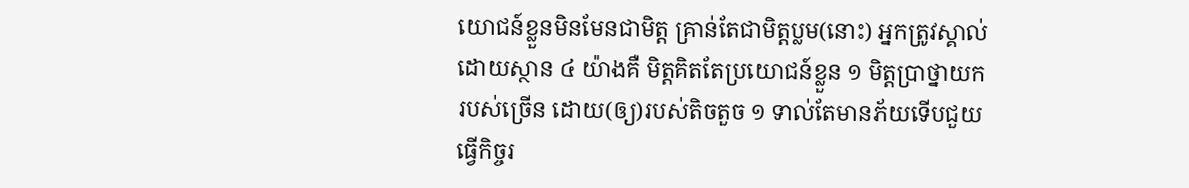យោជន៍ខ្លួនមិនមែនជាមិត្ត គ្រាន់តែជាមិត្តប្លម(នោះ) អ្នកត្រូវស្គាល់ដោយស្ថាន ៤ យ៉ាងគឺ មិត្តគិតតែប្រយោជន៍ខ្លួន ១ មិត្តប្រាថ្នាយករបស់ច្រើន ដោយ(ឲ្យ)របស់តិចតួច ១ ទាល់តែមានភ័យទើបជួយធ្វើកិច្ចរ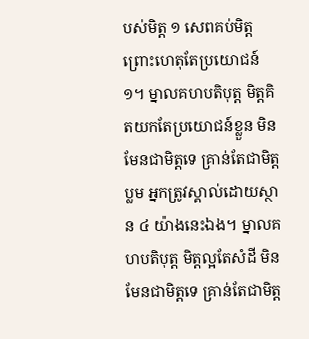បស់មិត្ត ១ សេពគប់មិត្ត ព្រោះហេតុតែប្រយោជន៍ ១។ ម្នាលគហបតិបុត្ត មិត្តគិតយកតែប្រយោជន៍ខ្លួន មិនមែនជាមិត្តទេ គ្រាន់តែជាមិត្តប្លម អ្នកត្រូវស្គាល់ដោយស្ថាន ៤ យ៉ាងនេះឯង។ ម្នាលគហបតិបុត្ត មិត្តល្អតែសំដី មិនមែនជាមិត្តទេ គ្រាន់តែជាមិត្ត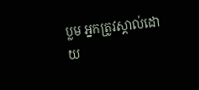ប្លម អ្នកត្រូវស្គាល់ដោយ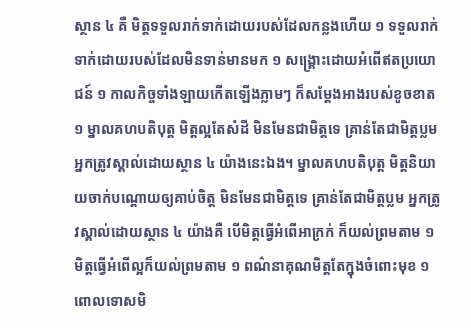ស្ថាន ៤ គឺ មិត្តទទួលរាក់ទាក់ដោយរបស់ដែលកន្លងហើយ ១ ទទួលរាក់ទាក់ដោយរបស់ដែលមិនទាន់មានមក ១ សង្គ្រោះដោយអំពើឥតប្រយោជន៍ ១ កាលកិច្ចទាំងឡាយកើតឡើងភ្លាមៗ ក៏សម្ដែងអាងរបស់ខូចខាត ១ ម្នាលគហបតិបុត្ត មិត្តល្អតែសំដី មិនមែនជាមិត្តទេ គ្រាន់តែជាមិត្តប្លម អ្នកត្រូវស្គាល់ដោយស្ថាន ៤ យ៉ាងនេះឯង។ ម្នាលគហបតិបុត្ត មិត្តនិយាយចាក់បណ្ដោយឲ្យគាប់ចិត្ត មិនមែនជាមិត្តទេ គ្រាន់តែជាមិត្តប្លម អ្នកត្រូវស្គាល់ដោយស្ថាន ៤ យ៉ាងគឺ បើមិត្តធ្វើអំពើអាក្រក់ ក៏យល់ព្រមតាម ១ មិត្តធ្វើអំពើល្អក៏យល់ព្រមតាម ១ ពណ៌នាគុណមិត្តតែក្នុងចំពោះមុខ ១ ពោលទោសមិ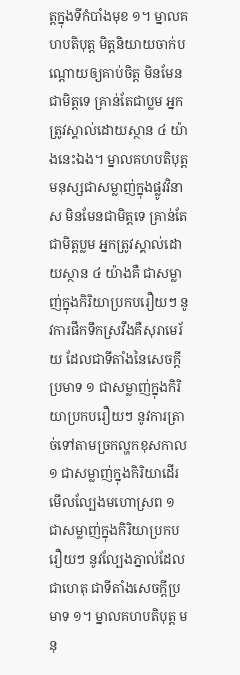ត្តក្នុងទីកំបាំងមុខ ១។ ម្នាលគហបតិបុត្ត មិត្តនិយាយចាក់បណ្ដោយឲ្យគាប់ចិត្ត មិនមែនជាមិត្តទេ គ្រាន់តែជាប្លម អ្នកត្រូវស្គាល់ដោយស្ថាន ៤ យ៉ាងនេះឯង។ ម្នាលគហបតិបុត្ត មនុស្សជាសម្លាញ់ក្នុងផ្លូវវិនាស មិនមែនជាមិត្តទេ គ្រាន់តែជាមិត្តប្លម អ្នកត្រូវស្គាល់ដោយស្ថាន ៤ យ៉ាងគឺ ជាសម្លាញ់ក្នុងកិរិយាប្រកបរឿយៗ នូវការផឹកទឹកស្រវឹងគឺសុរាមេរ័យ ដែលជាទីតាំងនៃសេចក្ដីប្រមាទ ១ ជាសម្លាញ់ក្នុងកិរិយាប្រកបរឿយៗ នូវការត្រាច់ទៅតាមច្រកល្ហកខុសកាល ១ ជាសម្លាញ់ក្នុងកិរិយាដើរមើលល្បែងមហោស្រព ១ ជាសម្លាញ់ក្នុងកិរិយាប្រកបរឿយៗ នូវល្បែងភ្នាល់ដែលជាហេតុ ជាទីតាំងសេចក្ដីប្រមាទ ១។ ម្នាលគហបតិបុត្ត មនុ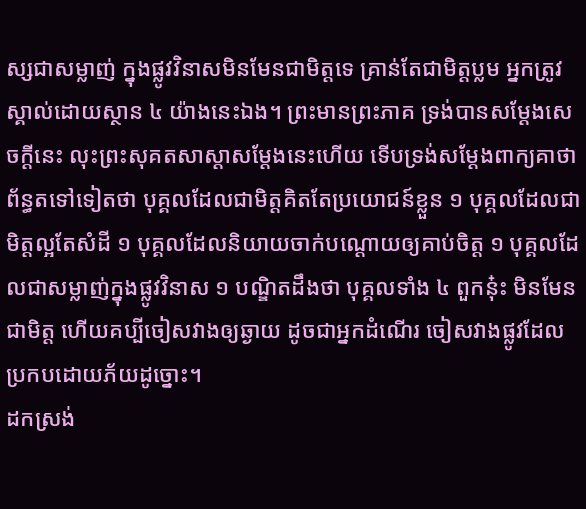ស្សជាសម្លាញ់ ក្នុងផ្លូវវិនាសមិនមែនជាមិត្តទេ គ្រាន់តែជាមិត្តប្លម អ្នកត្រូវស្គាល់ដោយស្ថាន ៤ យ៉ាងនេះឯង។ ព្រះមានព្រះភាគ ទ្រង់បានសម្ដែងសេចក្ដីនេះ លុះព្រះសុគតសាស្ដាសម្ដែងនេះហើយ ទើបទ្រង់សម្ដែងពាក្យគាថាព័ន្ធតទៅទៀតថា បុគ្គលដែលជាមិត្តគិតតែប្រយោជន៍ខ្លួន ១ បុគ្គលដែលជាមិត្តល្អតែសំដី ១ បុគ្គលដែលនិយាយចាក់បណ្ដោយឲ្យគាប់ចិត្ត ១ បុគ្គលដែលជាសម្លាញ់ក្នុងផ្លូវវិនាស ១ បណ្ឌិតដឹងថា បុគ្គលទាំង ៤ ពួកនុ៎ះ មិនមែនជាមិត្ត ហើយគប្បីចៀសវាងឲ្យឆ្ងាយ ដូចជាអ្នកដំណើរ ចៀសវាងផ្លូវដែលប្រកបដោយភ័យដូច្នោះ។
ដកស្រង់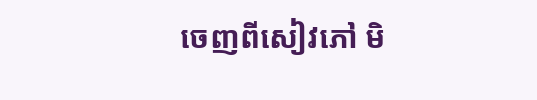ចេញពីសៀវភៅ មិ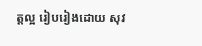ត្តល្អ រៀបរៀងដោយ សុវ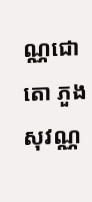ណ្ណជោតោ ភួង សុវណ្ណ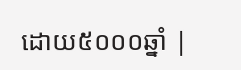ដោយ៥០០០ឆ្នាំ |